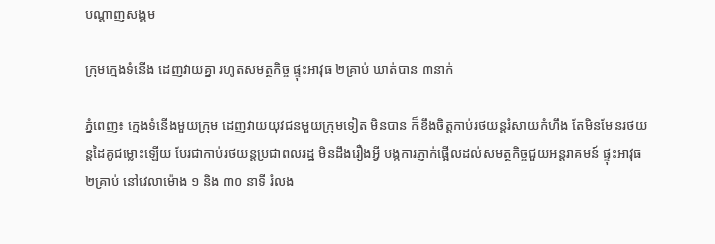បណ្តាញសង្គម

ក្រុមក្មេងទំនើង ដេញវាយគ្នា រហូតសមត្ថកិច្ច ផ្ទុះអាវុធ ២គ្រាប់ ឃាត់បាន ៣នាក់

ភ្នំពេញ៖ ក្មេងទំនើងមួយក្រុម ដេញវាយយុវជនមួយក្រុមទៀត មិនបាន ក៏ខឹងចិត្តកាប់រថយន្តរំសាយកំហឹង តែមិនមែនរថយន្តដៃគូជម្លោះឡើយ បែរជាកាប់រថយន្តប្រជាពលរដ្ឋ មិនដឹងរឿងអ្វី បង្កការភ្ញាក់ផ្អើលដល់សមត្ថកិច្ចជួយអន្តរាគមន៍ ផ្ទុះអាវុធ ២គ្រាប់ នៅវេលាម៉ោង ១ និង ៣០ នាទី រំលង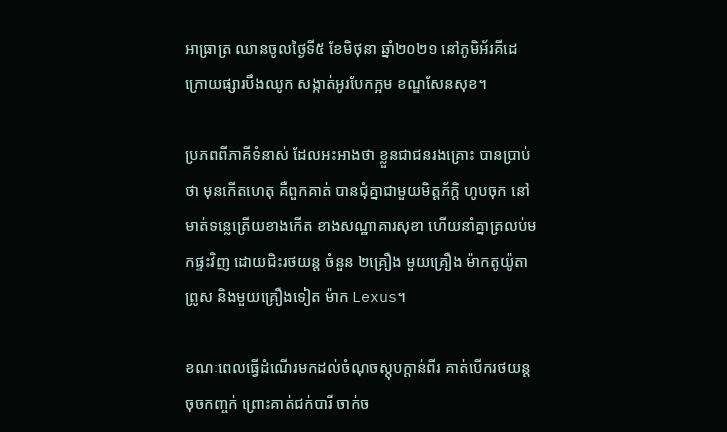អាធ្រាត្រ ឈានចូលថ្ងៃទី៥ ខែមិថុនា ឆ្នាំ២០២១ នៅភូមិអ័រគីដេ ក្រោយផ្សារបឹងឈូក សង្កាត់អូរបែកក្អម ខណ្ឌសែនសុខ។

ប្រភពពីភាគីទំនាស់ ដែលអះអាងថា ខ្លួនជាជនរងគ្រោះ បានប្រាប់ថា មុនកើតហេតុ គឺពួកគាត់ បានជុំគ្នាជាមួយមិត្តភ័ក្ដិ ហូបចុក នៅមាត់ទន្លេត្រើយខាងកើត ខាងសណ្ឋាគារសុខា ហើយនាំគ្នាត្រលប់មកផ្ទះវិញ ដោយជិះរថយន្ត ចំនួន ២គ្រឿង មួយគ្រឿង ម៉ាកតូយ៉ូតាព្រូស និងមួយគ្រឿងទៀត ម៉ាក Lexus។

ខណៈពេលធ្វើដំណើរមកដល់ចំណុចស្តុបក្តាន់ពីរ គាត់បើករថយន្តចុចកញ្ចក់ ព្រោះគាត់ជក់បារី ចាក់ច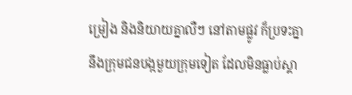ម្រៀង និងនិយាយគ្នាលឺៗ នៅតាមផ្លូវ ក៏ប្រទះគ្នានឹងក្រុមជនបង្កមួយក្រុមទៀត ដែលមិនធ្លាប់ស្គា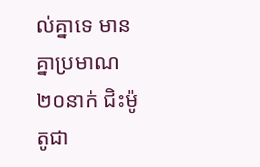ល់គ្នាទេ មានគ្នាប្រមាណ ២០នាក់ ជិះម៉ូតូជា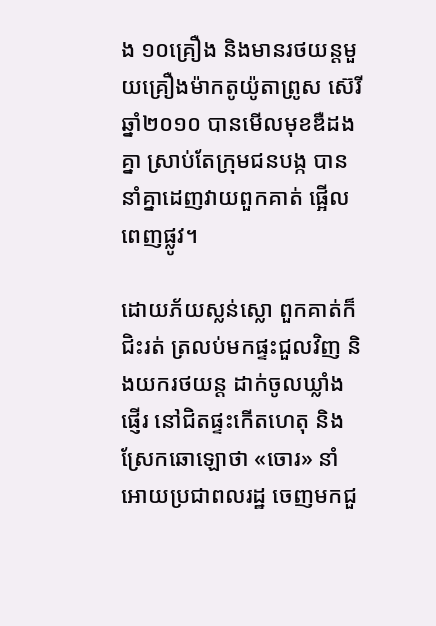ង ១០គ្រឿង និងមានរថយន្តមួយគ្រឿងម៉ាកតូយ៉ូតាព្រូស ស៊េរីឆ្នាំ២០១០ បានមើលមុខឌឺដងគ្នា ស្រាប់តែក្រុមជនបង្ក បាននាំគ្នាដេញវាយពួកគាត់ ផ្អើលពេញផ្លូវ។

ដោយភ័យស្លន់ស្លោ ពួកគាត់ក៏ជិះរត់ ត្រលប់មកផ្ទះជួលវិញ និងយករថយន្ត ដាក់ចូលឃ្លាំងផ្ញើរ នៅជិតផ្ទះកើតហេតុ និងស្រែកឆោឡោថា «ចោរ» នាំអោយប្រជាពលរដ្ឋ ចេញមកជួ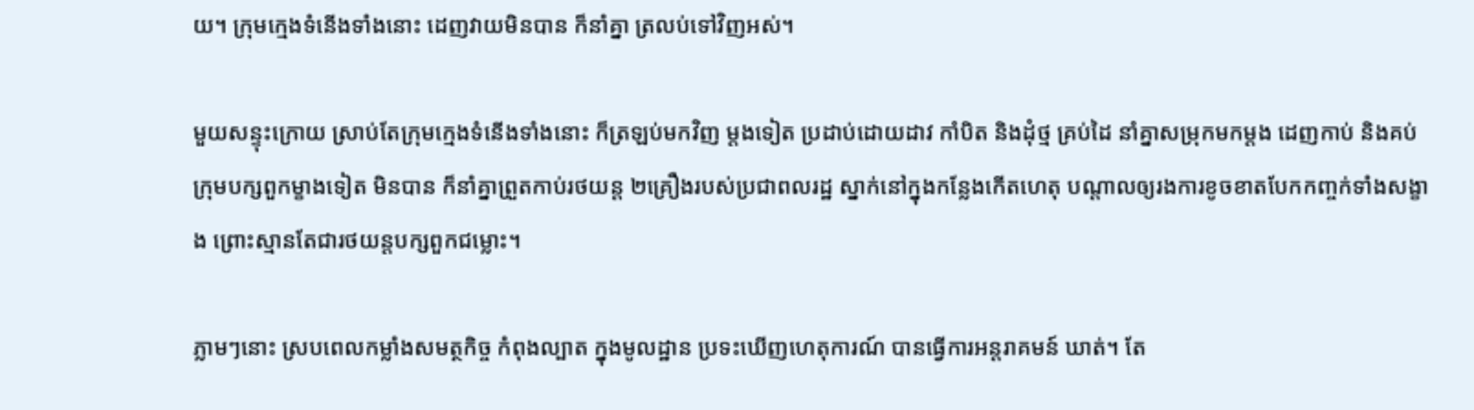យ។ ក្រុមក្មេងទំនើងទាំងនោះ ដេញវាយមិនបាន ក៏នាំគ្នា ត្រលប់ទៅវិញអស់។

មួយសន្ទុះក្រោយ ស្រាប់តែក្រុមក្មេងទំនើងទាំងនោះ ក៏ត្រឡប់មកវិញ ម្តងទៀត ប្រដាប់ដោយដាវ កាំបិត និងដុំថ្ម គ្រប់ដៃ នាំគ្នាសម្រុកមកម្តង ដេញកាប់ និងគប់ក្រុមបក្សពួកម្ខាងទៀត មិនបាន ក៏នាំគ្នាព្រួតកាប់រថយន្ត ២គ្រឿងរបស់ប្រជាពលរដ្ឋ ស្នាក់នៅក្នុងកន្លែងកើតហេតុ បណ្តាលឲ្យរងការខូចខាតបែកកញ្ចក់ទាំងសង្ខាង ព្រោះស្មានតែជារថយន្តបក្សពួកជម្លោះ។

ភ្លាមៗនោះ ស្របពេលកម្លាំងសមត្ថកិច្ច កំពុងល្បាត ក្នុងមូលដ្ឋាន ប្រទះឃើញហេតុការណ៍ បានធ្វើការអន្តរាគមន៍ ឃាត់។ តែ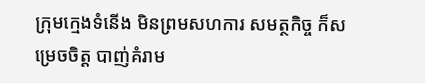ក្រុមក្មេងទំនើង មិនព្រមសហការ សមត្ថកិច្ច ក៏សម្រេចចិត្ត បាញ់គំរាម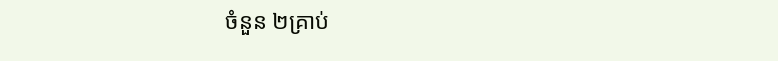ចំនួន ២គ្រាប់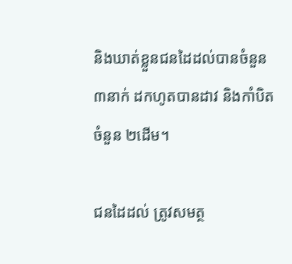និងឃាត់ខ្លួនជនដៃដល់បានចំនួន ៣នាក់ ដកហូតបានដាវ និងកាំបិត ចំនួន ២ដើម។

ជនដៃដល់ ត្រូវសមត្ថ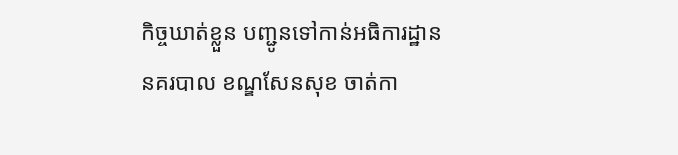កិច្ចឃាត់ខ្លួន បញ្ជូនទៅកាន់អធិការដ្ឋាននគរបាល ខណ្ឌសែនសុខ ចាត់កា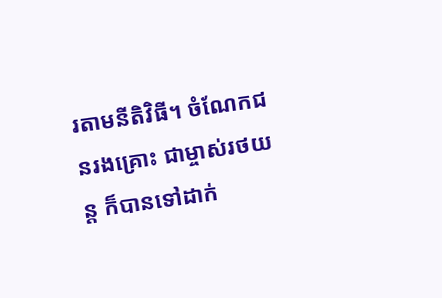រតាមនីតិវិធី។ ចំណែកជនរងគ្រោះ ជាម្ចាស់រថយន្ត ក៏បានទៅដាក់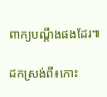ពាក្យបណ្ដឹងផងដែរ៕

ដកស្រង់ពី៖កោះ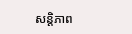សន្តិភាព